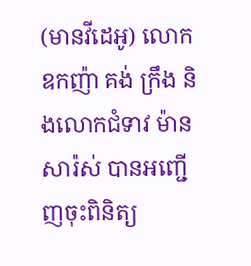(មានវីដេអូ) លោកឧកញ៉ា គង់ ក្រឹង និងលោកជំទាវ ម៉ាន សារ៉ស់ បានអញ្ជើញចុះពិនិត្យ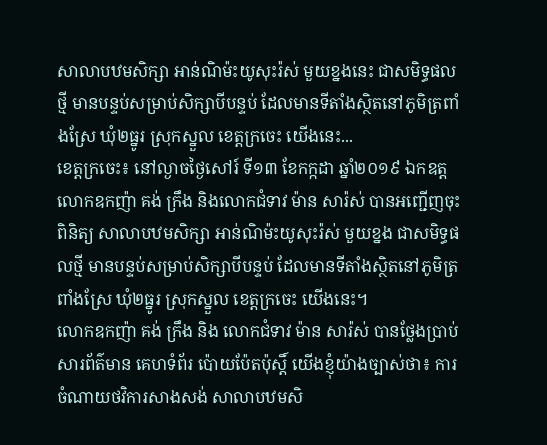សាលាបឋមសិក្សា អាន់ណិម៉ះយូសុះរ៉ស់ មួយខ្នងនេះ ជាសមិទ្ធផលថ្មី មានបន្ទប់សម្រាប់សិក្សាបីបន្ទប់ ដែលមានទីតាំងស្ថិតនៅភូមិត្រពាំងស្រែ ឃុំ២ធ្នូរ ស្រុកស្នួល ខេត្តក្រចេះ យើងនេះ...
ខេត្តក្រចេះ៖ នៅល្ងាចថ្ងៃសៅរ៍ ទី១៣ ខែកក្កដា ឆ្នាំ២០១៩ ឯកឧត្ត លោកឧកញ៉ា គង់ ក្រឹង និងលោកជំទាវ ម៉ាន សារ៉ស់ បានអញ្ជើញចុះពិនិត្យ សាលាបឋមសិក្សា អាន់ណិម៉ះយូសុះរ៉ស់ មួយខ្នង ជាសមិទ្ធផលថ្មី មានបន្ទប់សម្រាប់សិក្សាបីបន្ទប់ ដែលមានទីតាំងស្ថិតនៅភូមិត្រពាំងស្រែ ឃុំ២ធ្នូរ ស្រុកស្នួល ខេត្តក្រចេះ យើងនេះ។
លោកឧកញ៉ា គង់ ក្រឹង និង លោកជំទាវ ម៉ាន សារ៉ស់ បានថ្លែងប្រាប់សារព័ត៌មាន គេហទំព័រ ប៉ោយប៉ែតប៉ុស្តិ៍ យើងខ្ញុំយ៉ាងច្បាស់ថា៖ ការចំណាយថវិការសាងសង់ សាលាបឋមសិ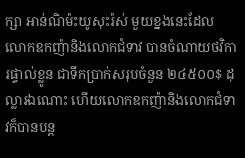ក្សា អាន់ណិម៉ះយូសុះរ៉ស់ មួយខ្នងនេះដែល លោកឧកញ៉ានិងលោកជំទាវ បានចំណាយថវិការផ្ទាល់ខ្លូន ជាទឹកប្រាក់សរុបចំនួន ២៤៥០០$ ដុល្លារឯណោះ ហើយលោកឧកញ៉ានិងលោកជំទាវក៏បានបន្ត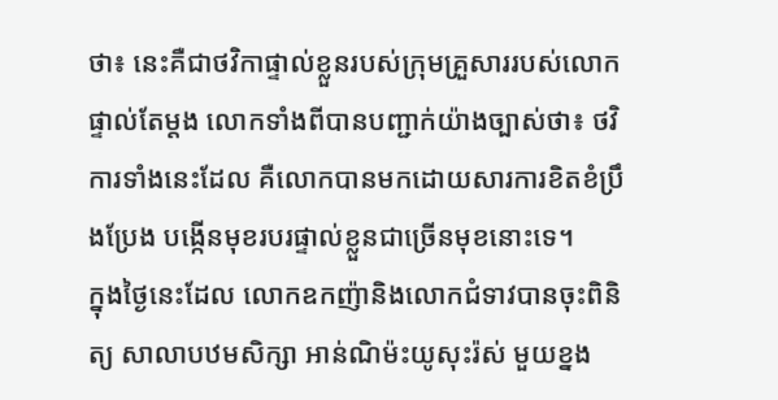ថា៖ នេះគឺជាថវិកាផ្ទាល់ខ្លួនរបស់ក្រុមគ្រួសាររបស់លោកផ្ទាល់តែម្តង លោកទាំងពីបានបញ្ជាក់យ៉ាងច្បាស់ថា៖ ថវិការទាំងនេះដែល គឺលោកបានមកដោយសារការខិតខំប្រឹងប្រែង បង្កើនមុខរបរផ្ទាល់ខ្លួនជាច្រើនមុខនោះទេ។
ក្នុងថ្ងៃនេះដែល លោកឧកញ៉ានិងលោកជំទាវបានចុះពិនិត្យ សាលាបឋមសិក្សា អាន់ណិម៉ះយូសុះរ៉ស់ មួយខ្នង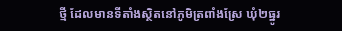ថ្មី ដែលមានទីតាំងស្ថិតនៅភូមិត្រពាំងស្រែ ឃុំ២ធ្នូរ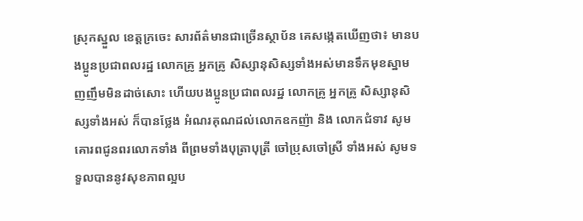ស្រុកស្នួល ខេត្តក្រចេះ សារព័ត៌មានជាច្រើនស្ថាប័ន គេសង្កេតឃើញថា៖ មានបងប្អូនប្រជាពលរដ្ឋ លោកគ្រូ អ្នកគ្រូ សិស្សានុសិស្សទាំងអស់មានទឹកមុខស្នាមញញឹមមិនដាច់សោះ ហើយបងប្អូនប្រជាពលរដ្ឋ លោកគ្រូ អ្នកគ្រូ សិស្សានុសិស្សទាំងអស់ ក៏បានថ្លែង អំណរគុណដល់លោកឧកញ៉ា និង លោកជំទាវ សូមគោរពជូនពរលោកទាំង ពីព្រមទាំងបុត្រាបុត្រី ចៅប្រុសចៅស្រី ទាំងអស់ សូមទទួលបាននូវសុខភាពល្អប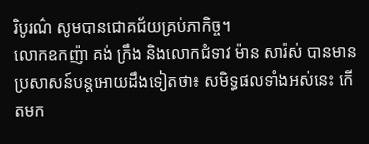រិបូរណ៌ សូមបានជោគជ័យគ្រប់ភាកិច្ច។
លោកឧកញ៉ា គង់ ក្រឹង និងលោកជំទាវ ម៉ាន សារ៉ស់ បានមានប្រសាសន៍បន្តអោយដឹងទៀតថា៖ សមិទ្ធផលទាំងអស់នេះ កេីតមក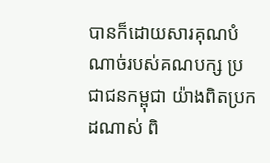បានក៏ដោយសារគុណបំណាច់របស់គណបក្ស ប្រជាជនកម្ពុជា យ៉ាងពិតប្រកដណាស់ ពិ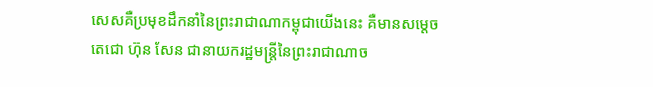សេសគឺប្រមុខដឹកនាំនៃព្រះរាជាណាកម្ពុជាយើងនេះ គឺមានសម្តេចតេជោ ហ៊ុន សែន ជានាយករដ្ឋមន្រ្តីនៃព្រះរាជាណាច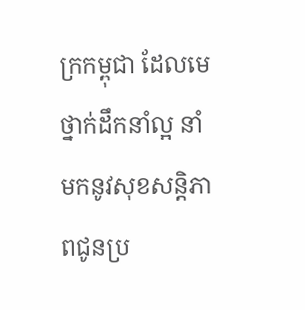ក្រកម្ពុជា ដែលមេថ្នាក់ដឹកនាំល្អ នាំមកនូវសុខសន្តិភាពជូនប្រ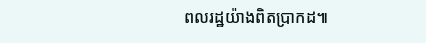ពលរដ្ឋយ៉ាងពិតប្រាកដ៕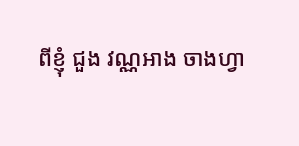ពីខ្ញុំ ជួង វណ្ណអាង ចាងហ្វា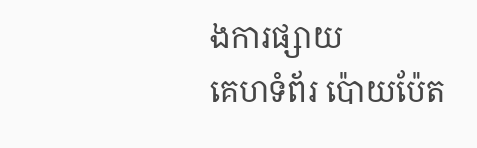ងការផ្សាយ
គេហទំព័រ ប៉ោយប៉ែត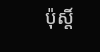ប៉ុស្តិ៍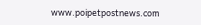www.poipetpostnews.com